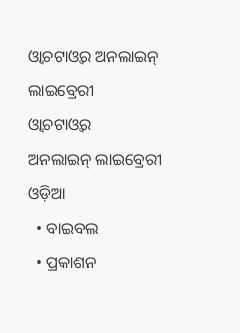ଓ୍ଵାଚଟାଓ୍ଵର ଅନଲାଇନ୍ ଲାଇବ୍ରେରୀ
ଓ୍ଵାଚଟାଓ୍ଵର
ଅନଲାଇନ୍ ଲାଇବ୍ରେରୀ
ଓଡ଼ିଆ
  • ବାଇବଲ
  • ପ୍ରକାଶନ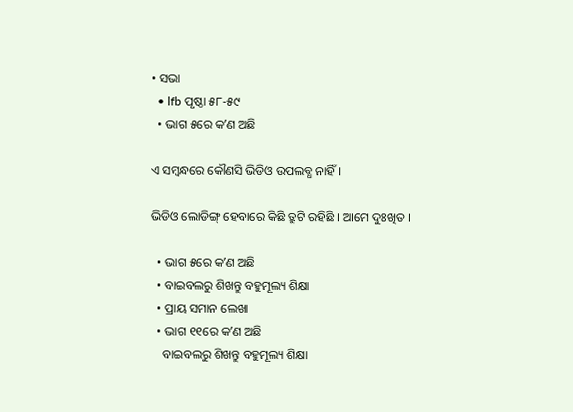• ସଭା
  • lfb ପୃଷ୍ଠା ୫୮-୫୯
  • ଭାଗ ୫ରେ କʼଣ ଅଛି

ଏ ସମ୍ୱନ୍ଧରେ କୌଣସି ଭିଡିଓ ଉପଲବ୍ଧ ନାହିଁ ।

ଭିଡିଓ ଲୋଡିଙ୍ଗ୍ ହେବାରେ କିଛି ତ୍ରୁଟି ରହିଛି । ଆମେ ଦୁଃଖିତ ।

  • ଭାଗ ୫ରେ କʼଣ ଅଛି
  • ବାଇବଲରୁ ଶିଖନ୍ତୁ ବହୁମୂଲ୍ୟ ଶିକ୍ଷା
  • ପ୍ରାୟ ସମାନ ଲେଖା
  • ଭାଗ ୧୧ରେ କʼଣ ଅଛି
    ବାଇବଲରୁ ଶିଖନ୍ତୁ ବହୁମୂଲ୍ୟ ଶିକ୍ଷା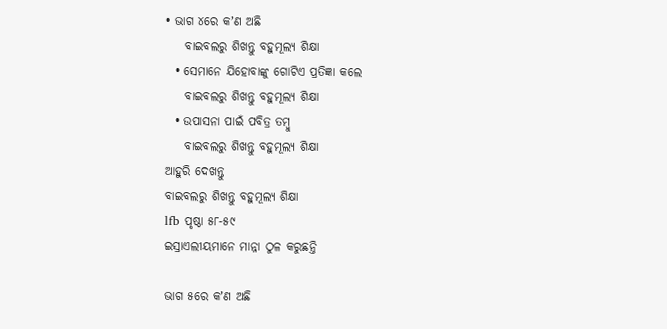• ଭାଗ ୪ରେ କʼଣ ଅଛି
    ବାଇବଲରୁ ଶିଖନ୍ତୁ ବହୁମୂଲ୍ୟ ଶିକ୍ଷା
  • ସେମାନେ ଯିହୋବାଙ୍କୁ ଗୋଟିଏ ପ୍ରତିଜ୍ଞା କଲେ
    ବାଇବଲରୁ ଶିଖନ୍ତୁ ବହୁମୂଲ୍ୟ ଶିକ୍ଷା
  • ଉପାସନା ପାଇଁ ପବିତ୍ର ତମ୍ବୁ
    ବାଇବଲରୁ ଶିଖନ୍ତୁ ବହୁମୂଲ୍ୟ ଶିକ୍ଷା
ଆହୁରି ଦେଖନ୍ତୁ
ବାଇବଲରୁ ଶିଖନ୍ତୁ ବହୁମୂଲ୍ୟ ଶିକ୍ଷା
lfb ପୃଷ୍ଠା ୫୮-୫୯
ଇସ୍ରାଏଲୀୟମାନେ ମାନ୍ନା ଠୁଳ କରୁଛନ୍ତି

ଭାଗ ୫ରେ କʼଣ ଅଛି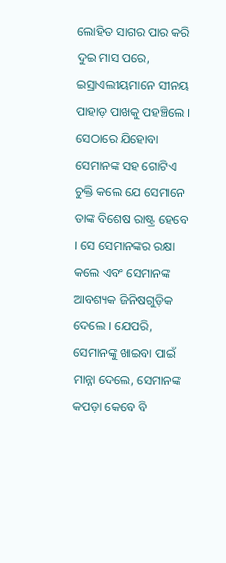ଲୋହିତ ସାଗର ପାର କରି ଦୁଇ ମାସ ପରେ, ଇସ୍ରାଏଲୀୟମାନେ ସୀନୟ ପାହାଡ଼ ପାଖକୁ ପହଞ୍ଚିଲେ । ସେଠାରେ ଯିହୋବା ସେମାନଙ୍କ ସହ ଗୋଟିଏ ଚୁକ୍ତି କଲେ ଯେ ସେମାନେ ତାଙ୍କ ବିଶେଷ ରାଷ୍ଟ୍ର ହେବେ । ସେ ସେମାନଙ୍କର ରକ୍ଷା କଲେ ଏବଂ ସେମାନଙ୍କ ଆବଶ୍ୟକ ଜିନିଷଗୁଡ଼ିକ ଦେଲେ । ଯେପରି, ସେମାନଙ୍କୁ ଖାଇବା ପାଇଁ ମାନ୍ନା ଦେଲେ, ସେମାନଙ୍କ କପଡ଼ା କେବେ ବି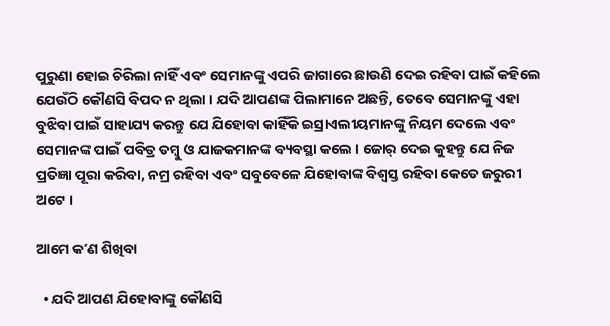ପୁରୁଣା ହୋଇ ଚିରିଲା ନାହିଁ ଏବଂ ସେମାନଙ୍କୁ ଏପରି ଜାଗାରେ ଛାଉଣି ଦେଇ ରହିବା ପାଇଁ କହିଲେ ଯେଉଁଠି କୌଣସି ବିପଦ ନ ଥିଲା । ଯଦି ଆପଣଙ୍କ ପିଲାମାନେ ଅଛନ୍ତି, ତେବେ ସେମାନଙ୍କୁ ଏହା ବୁଝିବା ପାଇଁ ସାହାଯ୍ୟ କରନ୍ତୁ ଯେ ଯିହୋବା କାହିଁକି ଇସ୍ରାଏଲୀୟମାନଙ୍କୁ ନିୟମ ଦେଲେ ଏବଂ ସେମାନଙ୍କ ପାଇଁ ପବିତ୍ର ତମ୍ବୁ ଓ ଯାଜକମାନଙ୍କ ବ୍ୟବସ୍ଥା କଲେ । ଜୋର୍‌ ଦେଇ କୁହନ୍ତୁ ଯେ ନିଜ ପ୍ରତିଜ୍ଞା ପୂରା କରିବା, ନମ୍ର ରହିବା ଏବଂ ସବୁବେଳେ ଯିହୋବାଙ୍କ ବିଶ୍ୱସ୍ତ ରହିବା କେତେ ଜରୁରୀ ଅଟେ ।

ଆମେ କʼଣ ଶିଖିବା

  • ଯଦି ଆପଣ ଯିହୋବାଙ୍କୁ କୌଣସି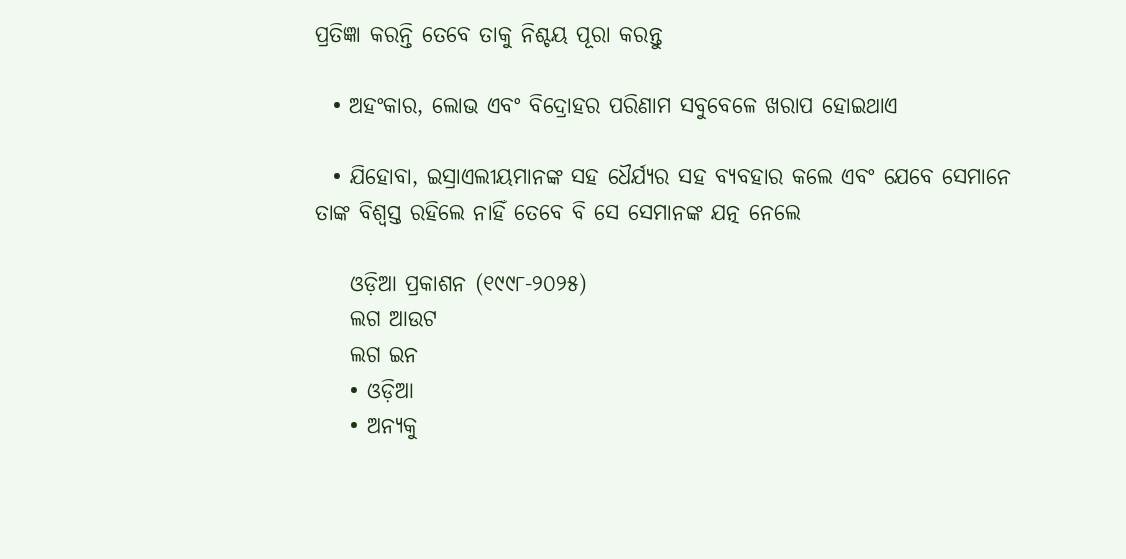ପ୍ରତିଜ୍ଞା କରନ୍ତି ତେବେ ତାକୁ ନିଶ୍ଚୟ ପୂରା କରନ୍ତୁ

  • ଅହଂକାର, ଲୋଭ ଏବଂ ବିଦ୍ରୋହର ପରିଣାମ ସବୁବେଳେ ଖରାପ ହୋଇଥାଏ

  • ଯିହୋବା, ଇସ୍ରାଏଲୀୟମାନଙ୍କ ସହ ଧୈର୍ଯ୍ୟର ସହ ବ୍ୟବହାର କଲେ ଏବଂ ଯେବେ ସେମାନେ ତାଙ୍କ ବିଶ୍ୱସ୍ତ ରହିଲେ ନାହିଁ ତେବେ ବି ସେ ସେମାନଙ୍କ ଯତ୍ନ ନେଲେ

    ଓଡ଼ିଆ ପ୍ରକାଶନ (୧୯୯୮-୨୦୨୫)
    ଲଗ ଆଉଟ
    ଲଗ ଇନ
    • ଓଡ଼ିଆ
    • ଅନ୍ୟକୁ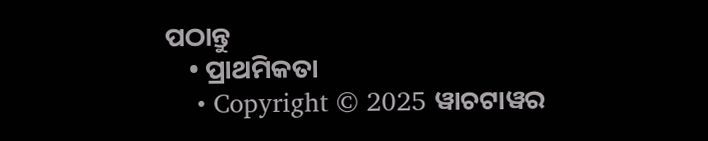ପଠାନ୍ତୁ
    • ପ୍ରାଥମିକତା
    • Copyright © 2025 ୱାଚଟାୱର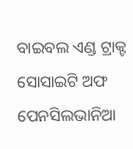ବାଇବଲ ଏଣ୍ଡ ଟ୍ରାକ୍ଟ ସୋସାଇଟି ଅଫ ପେନସିଲଭାନିଆ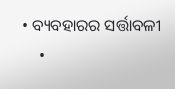• ବ୍ୟବହାରର ସର୍ତ୍ତାବଳୀ
    •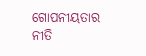ଗୋପନୀୟତାର ନୀତି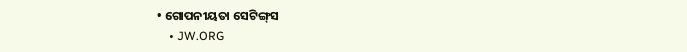• ଗୋପନୀୟତା ସେଟିଙ୍ଗ୍‌ସ
    • JW.ORG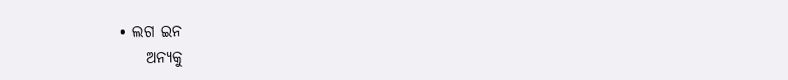• ଲଗ ଇନ
    ଅନ୍ୟକୁ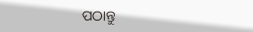ପଠାନ୍ତୁ